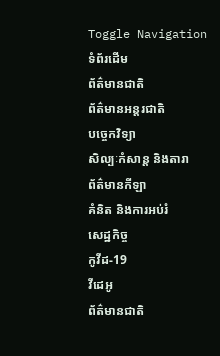Toggle Navigation
ទំព័រដើម
ព័ត៌មានជាតិ
ព័ត៌មានអន្តរជាតិ
បច្ចេកវិទ្យា
សិល្បៈកំសាន្ត និងតារា
ព័ត៌មានកីឡា
គំនិត និងការអប់រំ
សេដ្ឋកិច្ច
កូវីដ-19
វីដេអូ
ព័ត៌មានជាតិ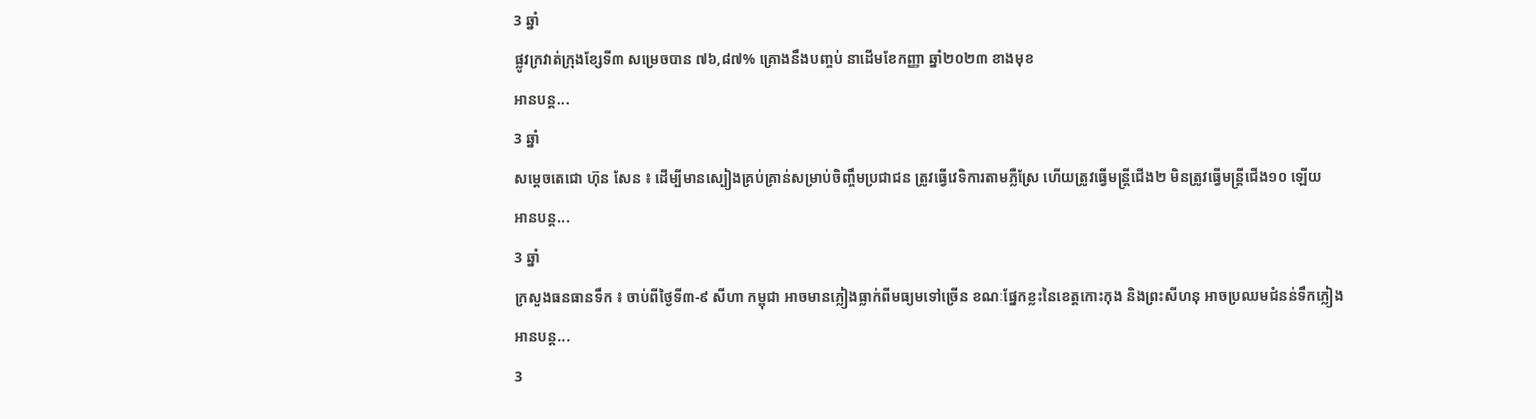3 ឆ្នាំ
ផ្លូវក្រវាត់ក្រុងខ្សែទី៣ សម្រេចបាន ៧៦,៨៧% គ្រោងនឹងបញ្ចប់ នាដើមខែកញ្ញា ឆ្នាំ២០២៣ ខាងមុខ
អានបន្ត...
3 ឆ្នាំ
សម្ដេចតេជោ ហ៊ុន សែន ៖ ដើម្បីមានស្បៀងគ្រប់គ្រាន់សម្រាប់ចិញ្ចឹមប្រជាជន ត្រូវធ្វើវេទិការតាមភ្លឺស្រែ ហើយត្រូវធ្វើមន្ត្រីជើង២ មិនត្រូវធ្វើមន្ត្រីជើង១០ ឡើយ
អានបន្ត...
3 ឆ្នាំ
ក្រសួងធនធានទឹក ៖ ចាប់ពីថ្ងៃទី៣-៩ សីហា កម្ពុជា អាចមានភ្លៀងធ្លាក់ពីមធ្យមទៅច្រើន ខណៈផ្នែកខ្លះនៃខេត្តកោះកុង និងព្រះសីហនុ អាចប្រឈមជំនន់ទឹកភ្លៀង
អានបន្ត...
3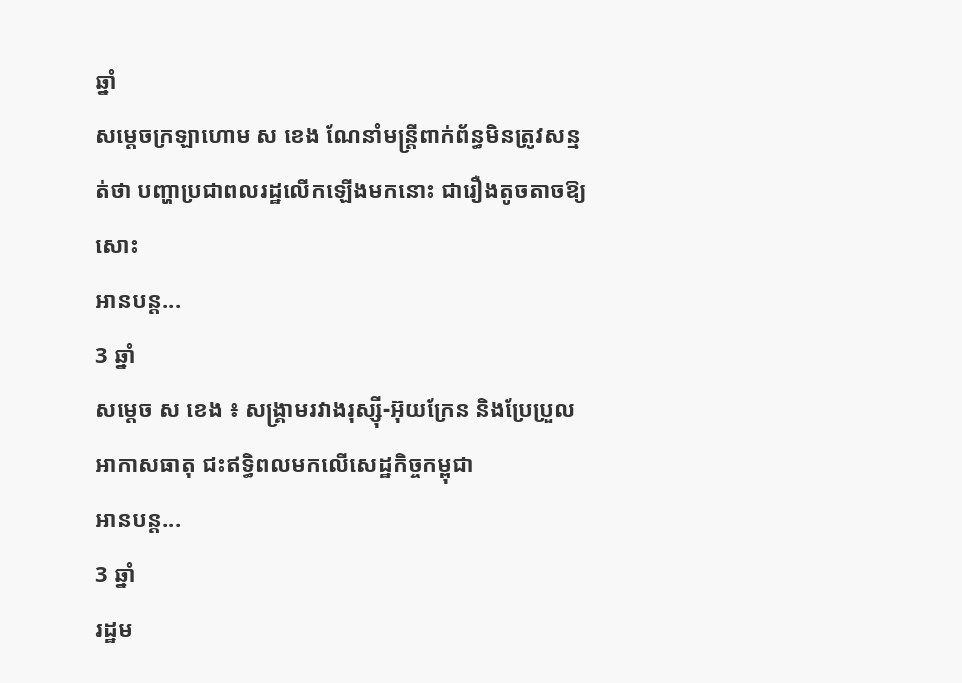ឆ្នាំ
សម្ដេចក្រឡាហោម ស ខេង ណែនាំមន្រ្តីពាក់ព័ន្ធមិនត្រូវសន្មត់ថា បញ្ហាប្រជាពលរដ្ឋលើកឡើងមកនោះ ជារឿងតូចតាចឱ្យសោះ
អានបន្ត...
3 ឆ្នាំ
សម្ដេច ស ខេង ៖ សង្គ្រាមរវាងរុស្ស៊ី-អ៊ុយក្រែន និងប្រែប្រួលអាកាសធាតុ ជះឥទ្ធិពលមកលើសេដ្ឋកិច្ចកម្ពុជា
អានបន្ត...
3 ឆ្នាំ
រដ្ឋម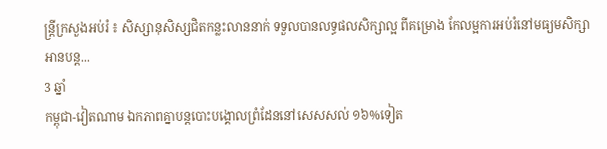ន្ដ្រីក្រសួងអប់រំ ៖ សិស្សានុសិស្សជិតកន្លះលាននាក់ ទទួលបានលទ្ធផលសិក្សាល្អ ពីគម្រោង កែលម្អការអប់រំនៅមធ្យមសិក្សា
អានបន្ត...
3 ឆ្នាំ
កម្ពុជា-វៀតណាម ឯកភាពគ្នាបន្តបោះបង្គោលព្រំដែននៅសេសសល់ ១៦%ទៀត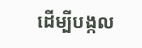ដើម្បីបង្កល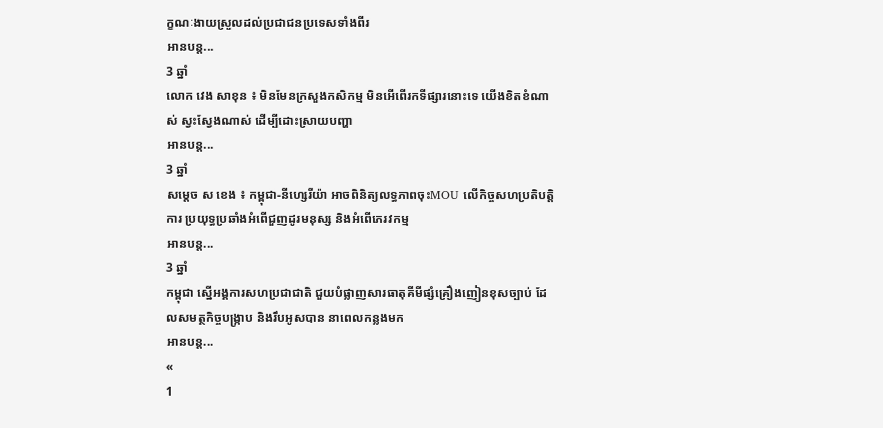ក្ខណៈងាយស្រួលដល់ប្រជាជនប្រទេសទាំងពីរ
អានបន្ត...
3 ឆ្នាំ
លោក វេង សាខុន ៖ មិនមែនក្រសួងកសិកម្ម មិនអើពើរកទីផ្សារនោះទេ យើងខិតខំណាស់ ស្វះស្វែងណាស់ ដើម្បីដោះស្រាយបញ្ហា
អានបន្ត...
3 ឆ្នាំ
សម្ដេច ស ខេង ៖ កម្ពុជា-នីហេ្សរីយ៉ា អាចពិនិត្យលទ្ធភាពចុះMOU លើកិច្ចសហប្រតិបត្តិការ ប្រយុទ្ធប្រឆាំងអំពើជួញដូរមនុស្ស និងអំពើភេរវកម្ម
អានបន្ត...
3 ឆ្នាំ
កម្ពុជា ស្នើអង្គការសហប្រជាជាតិ ជួយបំផ្លាញសារធាតុគីមីផ្សំគ្រឿងញៀនខុសច្បាប់ ដែលសមត្ថកិច្ចបង្ក្រាប និងរឹបអូសបាន នាពេលកន្លងមក
អានបន្ត...
«
1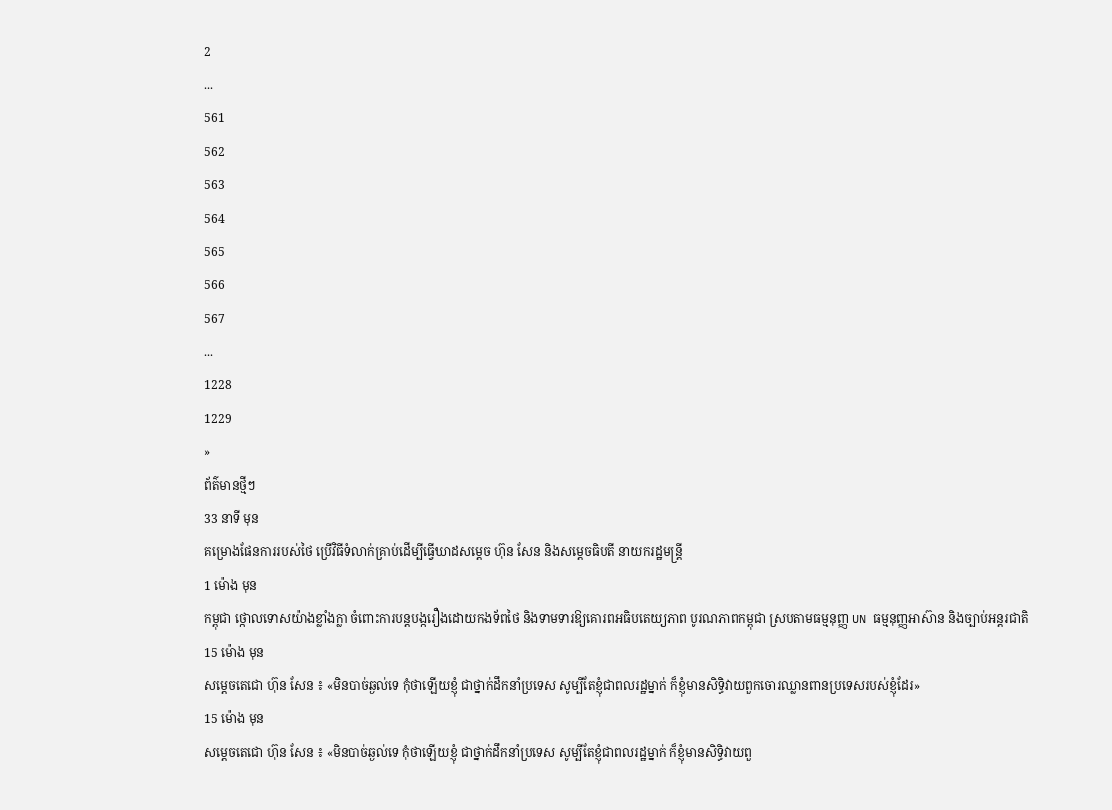2
...
561
562
563
564
565
566
567
...
1228
1229
»
ព័ត៌មានថ្មីៗ
33 នាទី មុន
គម្រោងផែនការរបស់ថៃ ប្រើវិធីទំលាក់គ្រាប់ដើម្បីធ្វើឃាដសម្តេច ហ៊ុន សែន និងសម្តេចធិបតី នាយករដ្ឋមន្រ្តី
1 ម៉ោង មុន
កម្ពុជា ថ្កោលទោសយ៉ាងខ្លាំងក្លា ចំពោះការបន្តបង្ករឿងដោយកងទ័ពថៃ និងទាមទារឱ្យគោរពអធិបតេយ្យភាព បូរណភាពកម្ពុជា ស្របតាមធម្មនុញ្ញ UN ធម្មនុញ្ញអាស៊ាន និងច្បាប់អន្តរជាតិ
15 ម៉ោង មុន
សម្តេចតេជោ ហ៊ុន សែន ៖ «មិនបាច់ឆ្ងល់ទេ កុំថាឡើយខ្ញុំ ជាថ្នាក់ដឹកនាំប្រទេស សូម្បីតែខ្ញុំជាពលរដ្ឋម្នាក់ ក៏ខ្ញុំមានសិទ្ធិវាយពួកចោរឈ្លានពានប្រទេសរបស់ខ្ញុំដែរ»
15 ម៉ោង មុន
សម្តេចតេជោ ហ៊ុន សែន ៖ «មិនបាច់ឆ្ងល់ទេ កុំថាឡើយខ្ញុំ ជាថ្នាក់ដឹកនាំប្រទេស សូម្បីតែខ្ញុំជាពលរដ្ឋម្នាក់ ក៏ខ្ញុំមានសិទ្ធិវាយពួ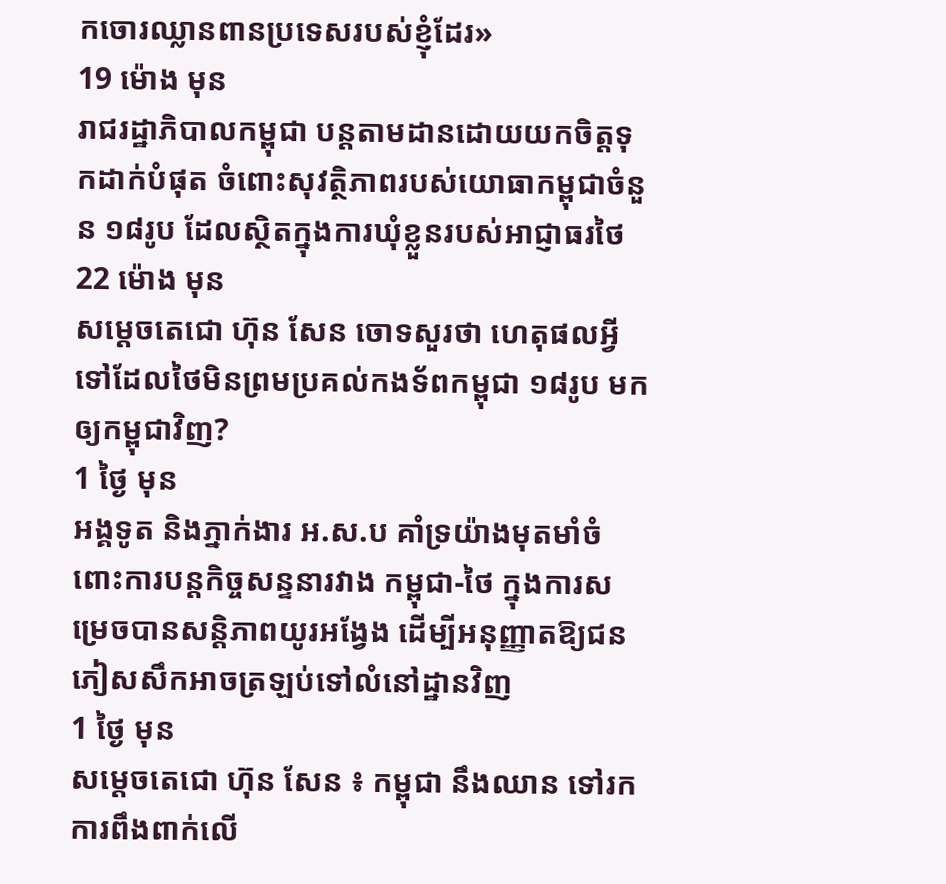កចោរឈ្លានពានប្រទេសរបស់ខ្ញុំដែរ»
19 ម៉ោង មុន
រាជរដ្ឋាភិបាលកម្ពុជា បន្តតាមដានដោយយកចិត្តទុកដាក់បំផុត ចំពោះសុវត្ថិភាពរបស់យោធាកម្ពុជាចំនួន ១៨រូប ដែលស្ថិតក្នុងការឃុំខ្លួនរបស់អាជ្ញាធរថៃ
22 ម៉ោង មុន
សម្ដេចតេជោ ហ៊ុន សែន ចោទសួរថា ហេតុផលអ្វីទៅដែលថៃមិនព្រមប្រគល់កងទ័ពកម្ពុជា ១៨រូប មកឲ្យកម្ពុជាវិញ?
1 ថ្ងៃ មុន
អង្គទូត និងភ្នាក់ងារ អ.ស.ប គាំទ្រយ៉ាងមុតមាំចំពោះការបន្តកិច្ចសន្ទនារវាង កម្ពុជា-ថៃ ក្នុងការសម្រេចបានសន្ដិភាពយូរអង្វែង ដើម្បីអនុញ្ញាតឱ្យជនភៀសសឹកអាចត្រឡប់ទៅលំនៅដ្ឋានវិញ
1 ថ្ងៃ មុន
សម្ដេចតេជោ ហ៊ុន សែន ៖ កម្ពុជា នឹងឈាន ទៅរកការពឹងពាក់លើ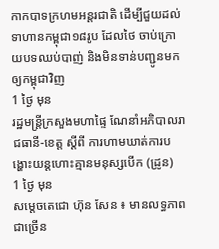កាកបាទក្រហមអន្តរជាតិ ដើម្បីជួយដល់ទាហានកម្ពុជា១៨រូប ដែលថៃ ចាប់ក្រោយបទឈប់បាញ់ និងមិនទាន់បញ្ជូនមកឲ្យកម្ពុជាវិញ
1 ថ្ងៃ មុន
រដ្ឋមន្ដ្រីក្រសួងមហាផ្ទៃ ណែនាំអភិបាលរាជធានី-ខេត្ត ស្ដីពី ការហាមឃាត់ការបង្ហោះយន្ដហោះគ្មានមនុស្សបើក (ដ្រូន)
1 ថ្ងៃ មុន
សម្ដេចតេជោ ហ៊ុន សែន ៖ មានលទ្ធភាពជាច្រើន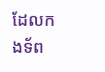ដែលកងទ័ព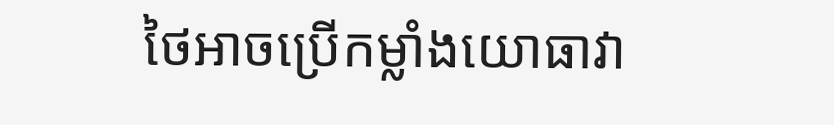ថៃអាចប្រើកម្លាំងយោធាវា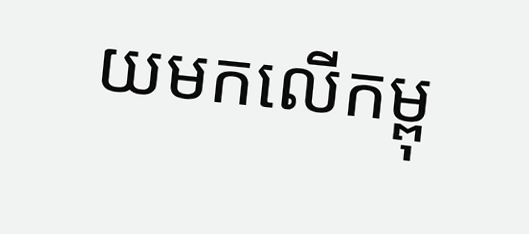យមកលើកម្ពុ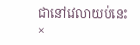ជានៅវេលាយប់នេះ
×